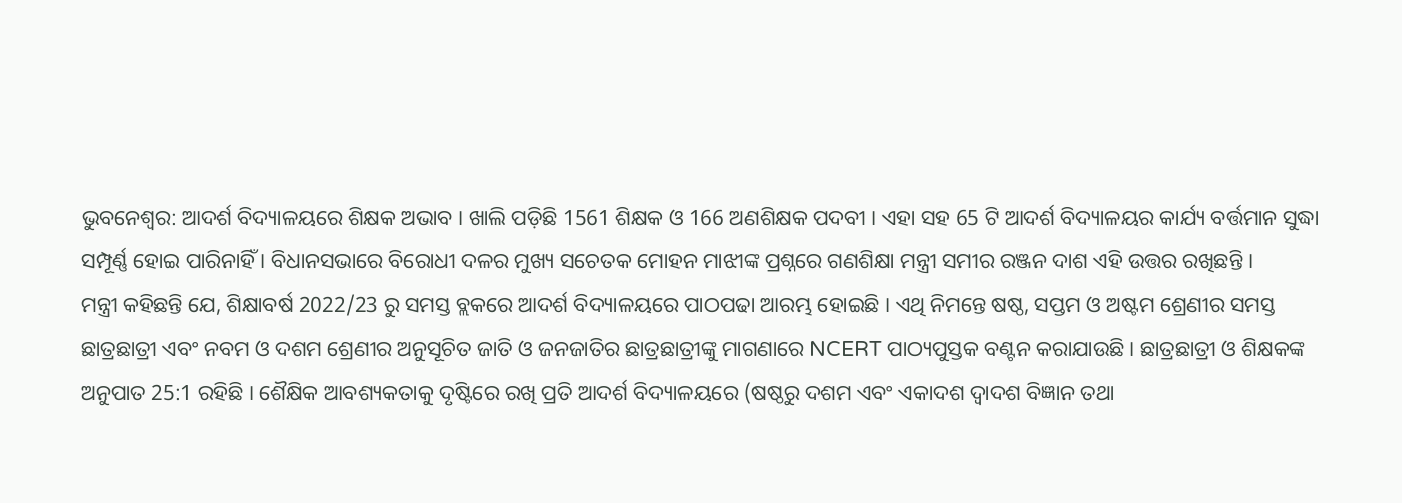ଭୁବନେଶ୍ବର: ଆଦର୍ଶ ବିଦ୍ୟାଳୟରେ ଶିକ୍ଷକ ଅଭାବ । ଖାଲି ପଡ଼ିଛି 1561 ଶିକ୍ଷକ ଓ 166 ଅଣଶିକ୍ଷକ ପଦବୀ । ଏହା ସହ 65 ଟି ଆଦର୍ଶ ବିଦ୍ୟାଳୟର କାର୍ଯ୍ୟ ବର୍ତ୍ତମାନ ସୁଦ୍ଧା ସମ୍ପୂର୍ଣ୍ଣ ହୋଇ ପାରିନାହିଁ । ବିଧାନସଭାରେ ବିରୋଧୀ ଦଳର ମୁଖ୍ୟ ସଚେତକ ମୋହନ ମାଝୀଙ୍କ ପ୍ରଶ୍ନରେ ଗଣଶିକ୍ଷା ମନ୍ତ୍ରୀ ସମୀର ରଞ୍ଜନ ଦାଶ ଏହି ଉତ୍ତର ରଖିଛନ୍ତି ।
ମନ୍ତ୍ରୀ କହିଛନ୍ତି ଯେ, ଶିକ୍ଷାବର୍ଷ 2022/23 ରୁ ସମସ୍ତ ବ୍ଲକରେ ଆଦର୍ଶ ବିଦ୍ୟାଳୟରେ ପାଠପଢା ଆରମ୍ଭ ହୋଇଛି । ଏଥି ନିମନ୍ତେ ଷଷ୍ଠ, ସପ୍ତମ ଓ ଅଷ୍ଟମ ଶ୍ରେଣୀର ସମସ୍ତ ଛାତ୍ରଛାତ୍ରୀ ଏବଂ ନବମ ଓ ଦଶମ ଶ୍ରେଣୀର ଅନୁସୂଚିତ ଜାତି ଓ ଜନଜାତିର ଛାତ୍ରଛାତ୍ରୀଙ୍କୁ ମାଗଣାରେ NCERT ପାଠ୍ୟପୁସ୍ତକ ବଣ୍ଟନ କରାଯାଉଛି । ଛାତ୍ରଛାତ୍ରୀ ଓ ଶିକ୍ଷକଙ୍କ ଅନୁପାତ 25:1 ରହିଛି । ଶୈକ୍ଷିକ ଆବଶ୍ୟକତାକୁ ଦୃଷ୍ଟିରେ ରଖି ପ୍ରତି ଆଦର୍ଶ ବିଦ୍ୟାଳୟରେ (ଷଷ୍ଠରୁ ଦଶମ ଏବଂ ଏକାଦଶ ଦ୍ବାଦଶ ବିଜ୍ଞାନ ତଥା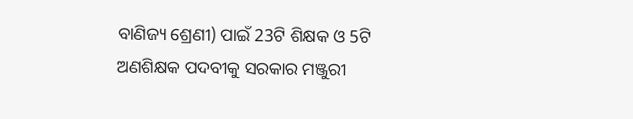ବାଣିଜ୍ୟ ଶ୍ରେଣୀ) ପାଇଁ 23ଟି ଶିକ୍ଷକ ଓ 5ଟି ଅଣଶିକ୍ଷକ ପଦବୀକୁ ସରକାର ମଞ୍ଜୁରୀ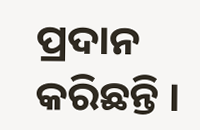ପ୍ରଦାନ କରିଛନ୍ତି ।